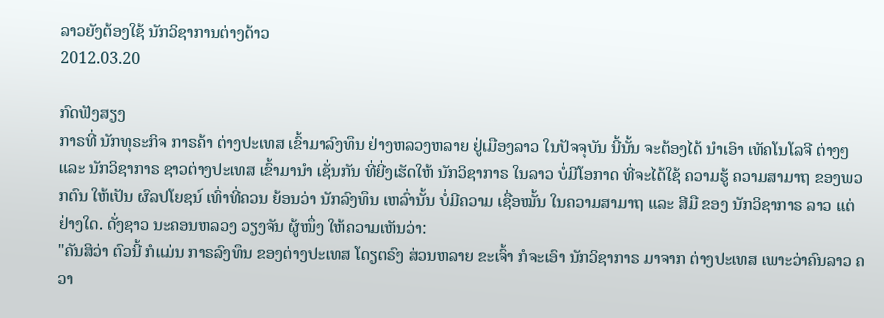ລາວຍັງຕ້ອງໃຊ້ ນັກວິຊາການຕ່າງດ້າວ
2012.03.20

ກົດຟັງສຽງ
ກາຣທີ່ ນັກທຸຣະກິຈ ກາຣຄ້າ ຕ່າງປະເທສ ເຂົ້າມາລົງທຶນ ຢ່າງຫລວງຫລາຍ ຢູ່ເມືອງລາວ ໃນປັຈຈຸບັນ ນີ້ນັ້ນ ຈະຕ້ອງໄດ້ ນຳເອົາ ເທັຄໂນໂລຈີ ຕ່າງໆ ແລະ ນັກວິຊາກາຣ ຊາວຕ່າງປະເທສ ເຂົ້າມານຳ ເຊັ່ນກັນ ທີ່ຍີ່ງເຮັດໃຫ້ ນັກວິຊາກາຣ ໃນລາວ ບໍ່ມີໂອກາດ ທີ່ຈະໄດ້ໃຊ້ ຄວາມຮູ້ ຄວາມສາມາຖ ຂອງພວກຕົນ ໃຫ້ເປັນ ຜົລປໂຍຊນ໌ ເທົ່າທີ່ຄວນ ຍ້ອນວ່າ ນັກລົງທຶນ ເຫລົ່ານັ້ນ ບໍ່ມີຄວາມ ເຊື່ອໝັ້ນ ໃນຄວາມສາມາຖ ແລະ ສີມື ຂອງ ນັກວິຊາກາຣ ລາວ ແຕ່ຢ່າງໃດ. ດັ່ງຊາວ ນະຄອນຫລວງ ວຽງຈັນ ຜູ້ໜຶ່ງ ໃຫ້ຄວາມເຫັນວ່າ:
"ຄັນສິວ່າ ຕົວນີ້ ກໍແມ່ນ ກາຣລົງທຶນ ຂອງຕ່າງປະເທສ ໂດຽຕຣົງ ສ່ວນຫລາຍ ຂະເຈົ້າ ກໍຈະເອົາ ນັກວິຊາກາຣ ມາຈາກ ຕ່າງປະເທສ ເພາະວ່າຄົນລາວ ຄວາ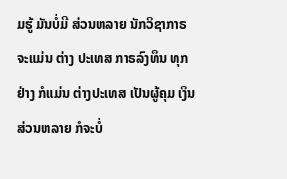ມຮູ້ ມັນບໍ່ມີ ສ່ວນຫລາຍ ນັກວິຊາກາຣ ຈະແມ່ນ ຕ່າງ ປະເທສ ກາຣລົງທຶນ ທຸກຢ່າງ ກໍແມ່ນ ຕ່າງປະເທສ ເປັນຜູ້ຄຸມ ເງິນສ່ວນຫລາຍ ກໍຈະບໍ່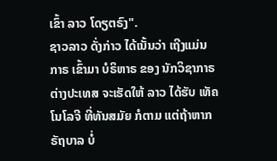ເຂົ້າ ລາວ ໂດຽຕຣົງ".
ຊາວລາວ ດັ່ງກ່າວ ໄດ້ເນັ້ນວ່າ ເຖີງແມ່ນກາຣ ເຂົ້າມາ ບໍຣິຫາຣ ຂອງ ນັກວິຊາກາຣ ຕ່າງປະເທສ ຈະເຮັດໃຫ້ ລາວ ໄດ້ຮັບ ເທັຄໂນໂລຈີ ທີ່ທັນສມັຍ ກໍຕາມ ແຕ່ຖ້າຫາກ ຣັຖບາລ ບໍ່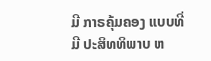ມີ ກາຣຄຸ້ມຄອງ ແບບທີ່ມີ ປະສິທທິພາບ ຫ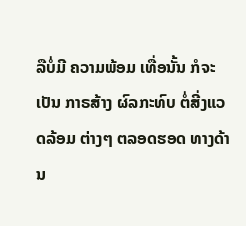ລືບໍ່ມີ ຄວາມພ້ອມ ເທື່ອນັ້ນ ກໍຈະເປັນ ກາຣສ້າງ ຜົລກະທົບ ຕໍ່ສີ່ງແວດລ້ອມ ຕ່າງໆ ຕລອດຮອດ ທາງດ້ານ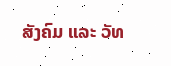ສັງຄົມ ແລະ ວັທ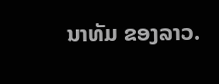ນາທັມ ຂອງລາວ.